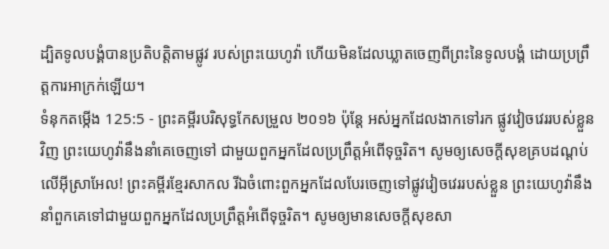ដ្បិតទូលបង្គំបានប្រតិបត្តិតាមផ្លូវ របស់ព្រះយេហូវ៉ា ហើយមិនដែលឃ្លាតចេញពីព្រះនៃទូលបង្គំ ដោយប្រព្រឹត្តការអាក្រក់ឡើយ។
ទំនុកតម្កើង 125:5 - ព្រះគម្ពីរបរិសុទ្ធកែសម្រួល ២០១៦ ប៉ុន្ដែ អស់អ្នកដែលងាកទៅរក ផ្លូវវៀចវេររបស់ខ្លួនវិញ ព្រះយេហូវ៉ានឹងនាំគេចេញទៅ ជាមួយពួកអ្នកដែលប្រព្រឹត្តអំពើទុច្ចរិត។ សូមឲ្យសេចក្ដីសុខគ្របដណ្ដប់លើអ៊ីស្រាអែល! ព្រះគម្ពីរខ្មែរសាកល រីឯចំពោះពួកអ្នកដែលបែរចេញទៅផ្លូវវៀចវេររបស់ខ្លួន ព្រះយេហូវ៉ានឹងនាំពួកគេទៅជាមួយពួកអ្នកដែលប្រព្រឹត្តអំពើទុច្ចរិត។ សូមឲ្យមានសេចក្ដីសុខសា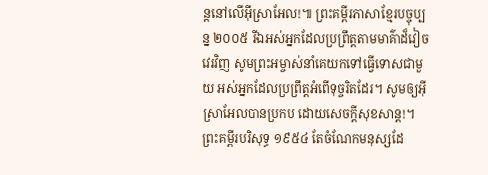ន្តនៅលើអ៊ីស្រាអែល!៕ ព្រះគម្ពីរភាសាខ្មែរបច្ចុប្បន្ន ២០០៥ រីឯអស់អ្នកដែលប្រព្រឹត្តតាមមាគ៌ាដ៏វៀចវេរវិញ សូមព្រះអម្ចាស់នាំគេយកទៅធ្វើទោសជាមួយ អស់អ្នកដែលប្រព្រឹត្តអំពើទុច្ចរិតដែរ។ សូមឲ្យអ៊ីស្រាអែលបានប្រកប ដោយសេចក្ដីសុខសាន្ត!។ ព្រះគម្ពីរបរិសុទ្ធ ១៩៥៤ តែចំណែកមនុស្សដែ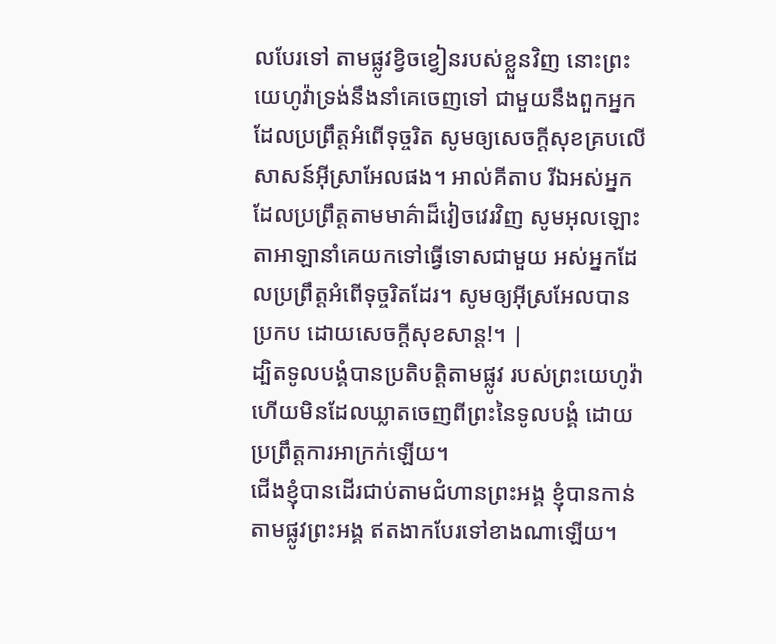លបែរទៅ តាមផ្លូវខ្វិចខ្វៀនរបស់ខ្លួនវិញ នោះព្រះយេហូវ៉ាទ្រង់នឹងនាំគេចេញទៅ ជាមួយនឹងពួកអ្នកដែលប្រព្រឹត្តអំពើទុច្ចរិត សូមឲ្យសេចក្ដីសុខគ្របលើសាសន៍អ៊ីស្រាអែលផង។ អាល់គីតាប រីឯអស់អ្នកដែលប្រព្រឹត្តតាមមាគ៌ាដ៏វៀចវេរវិញ សូមអុលឡោះតាអាឡានាំគេយកទៅធ្វើទោសជាមួយ អស់អ្នកដែលប្រព្រឹត្តអំពើទុច្ចរិតដែរ។ សូមឲ្យអ៊ីស្រអែលបានប្រកប ដោយសេចក្ដីសុខសាន្ត!។ |
ដ្បិតទូលបង្គំបានប្រតិបត្តិតាមផ្លូវ របស់ព្រះយេហូវ៉ា ហើយមិនដែលឃ្លាតចេញពីព្រះនៃទូលបង្គំ ដោយប្រព្រឹត្តការអាក្រក់ឡើយ។
ជើងខ្ញុំបានដើរជាប់តាមជំហានព្រះអង្គ ខ្ញុំបានកាន់តាមផ្លូវព្រះអង្គ ឥតងាកបែរទៅខាងណាឡើយ។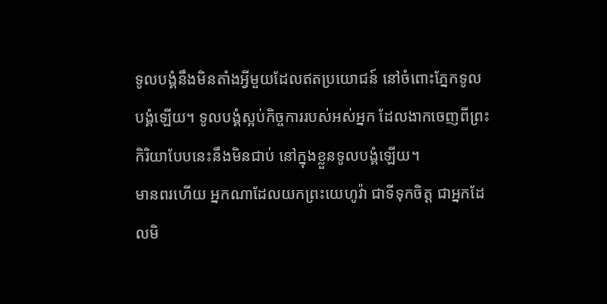ទូលបង្គំនឹងមិនតាំងអ្វីមួយដែលឥតប្រយោជន៍ នៅចំពោះភ្នែកទូលបង្គំឡើយ។ ទូលបង្គំស្អប់កិច្ចការរបស់អស់អ្នក ដែលងាកចេញពីព្រះ កិរិយាបែបនេះនឹងមិនជាប់ នៅក្នុងខ្លួនទូលបង្គំឡើយ។
មានពរហើយ អ្នកណាដែលយកព្រះយេហូវ៉ា ជាទីទុកចិត្ត ជាអ្នកដែលមិ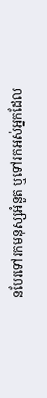នបែរទៅរកមនុស្សអំនួត ឬទៅរកអស់អ្នកដែល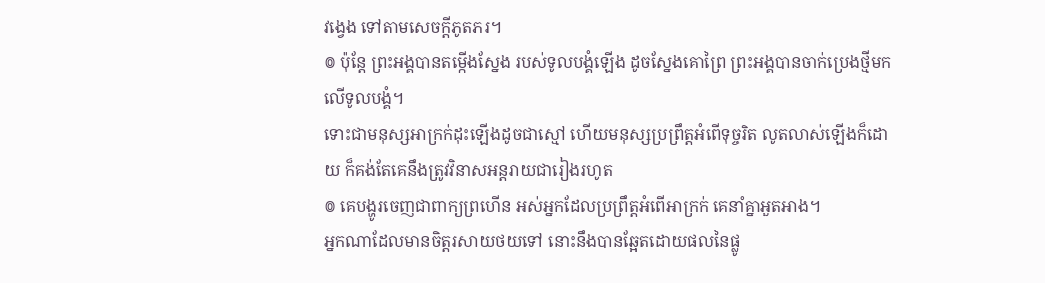វង្វេង ទៅតាមសេចក្ដីភូតភរ។
៙ ប៉ុន្ដែ ព្រះអង្គបានតម្កើងស្នែង របស់ទូលបង្គំឡើង ដូចស្នែងគោព្រៃ ព្រះអង្គបានចាក់ប្រេងថ្មីមកលើទូលបង្គំ។
ទោះជាមនុស្សអាក្រក់ដុះឡើងដូចជាស្មៅ ហើយមនុស្សប្រព្រឹត្តអំពើទុច្ចរិត លូតលាស់ឡើងក៏ដោយ ក៏គង់តែគេនឹងត្រូវវិនាសអន្តរាយជារៀងរហូត
៙ គេបង្ហូរចេញជាពាក្យព្រហើន អស់អ្នកដែលប្រព្រឹត្តអំពើអាក្រក់ គេនាំគ្នាអួតអាង។
អ្នកណាដែលមានចិត្តរសាយថយទៅ នោះនឹងបានឆ្អែតដោយផលនៃផ្លូ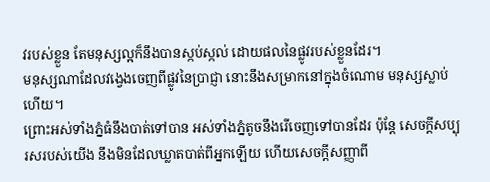វរបស់ខ្លួន តែមនុស្សល្អក៏នឹងបានស្កប់ស្កល់ ដោយផលនៃផ្លូវរបស់ខ្លួនដែរ។
មនុស្សណាដែលវង្វេងចេញពីផ្លូវនៃប្រាជ្ញា នោះនឹងសម្រាកនៅក្នុងចំណោម មនុស្សស្លាប់ហើយ។
ព្រោះអស់ទាំងភ្នំធំនឹងបាត់ទៅបាន អស់ទាំងភ្នំតូចនឹងរើចេញទៅបានដែរ ប៉ុន្តែ សេចក្ដីសប្បុរសរបស់យើង នឹងមិនដែលឃ្លាតបាត់ពីអ្នកឡើយ ហើយសេចក្ដីសញ្ញាពី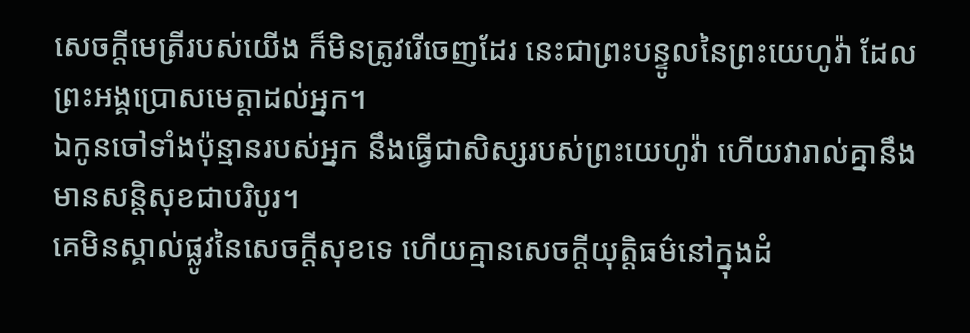សេចក្ដីមេត្រីរបស់យើង ក៏មិនត្រូវរើចេញដែរ នេះជាព្រះបន្ទូលនៃព្រះយេហូវ៉ា ដែលព្រះអង្គប្រោសមេត្តាដល់អ្នក។
ឯកូនចៅទាំងប៉ុន្មានរបស់អ្នក នឹងធ្វើជាសិស្សរបស់ព្រះយេហូវ៉ា ហើយវារាល់គ្នានឹងមានសន្តិសុខជាបរិបូរ។
គេមិនស្គាល់ផ្លូវនៃសេចក្ដីសុខទេ ហើយគ្មានសេចក្ដីយុត្តិធម៌នៅក្នុងដំ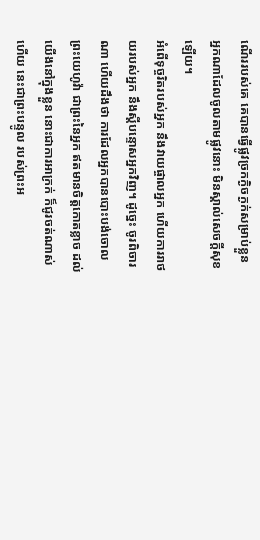ណើររបស់គេ គេបានធ្វើផ្លូវច្រកក្ងិចក្ងក់សម្រាប់ខ្លួន អ្នកណាដែលចូលតាមផ្លូវនោះ មិនស្គាល់សេចក្ដីសុខឡើយ។
អំពើទុច្ចរិតរបស់អ្នក នឹងវាយផ្ចាលអ្នក ហើយការរាថយរបស់អ្នក នឹងស្ដីបន្ទោសអ្នកវិញ។ ដូច្នេះ ចូរពិចារណា ហើយដឹងថា ការដែលអ្នកបានបោះបង់ចោលព្រះយេហូវ៉ា ជាព្រះនៃអ្នក ឥតមានចិត្តកោតខ្លាច ដល់យើងនៅក្នុងខ្លួន នោះជាការអាក្រក់ ក៏ជូរចត់ណាស់ហើយ នេះជាព្រះបន្ទូល របស់ព្រះអ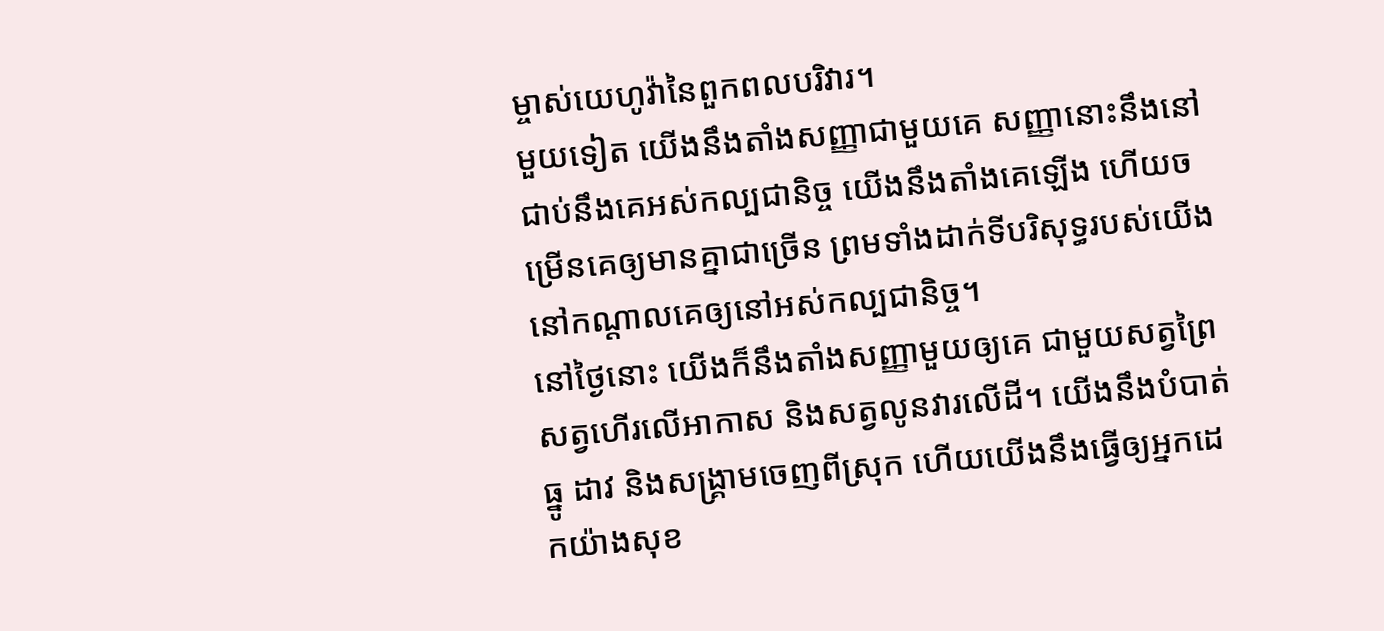ម្ចាស់យេហូវ៉ានៃពួកពលបរិវារ។
មួយទៀត យើងនឹងតាំងសញ្ញាជាមួយគេ សញ្ញានោះនឹងនៅជាប់នឹងគេអស់កល្បជានិច្ច យើងនឹងតាំងគេឡើង ហើយចម្រើនគេឲ្យមានគ្នាជាច្រើន ព្រមទាំងដាក់ទីបរិសុទ្ធរបស់យើង នៅកណ្ដាលគេឲ្យនៅអស់កល្បជានិច្ច។
នៅថ្ងៃនោះ យើងក៏នឹងតាំងសញ្ញាមួយឲ្យគេ ជាមួយសត្វព្រៃ សត្វហើរលើអាកាស និងសត្វលូនវារលើដី។ យើងនឹងបំបាត់ធ្នូ ដាវ និងសង្គ្រាមចេញពីស្រុក ហើយយើងនឹងធ្វើឲ្យអ្នកដេកយ៉ាងសុខ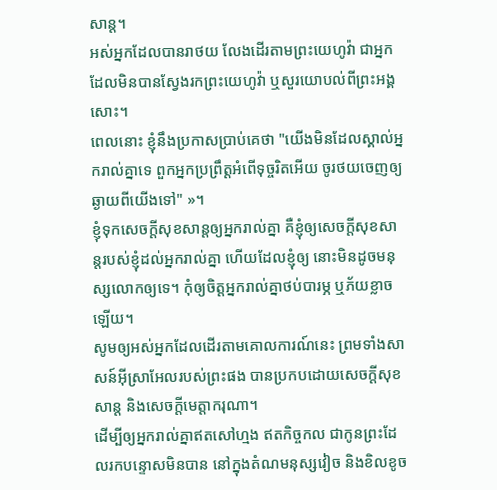សាន្ត។
អស់អ្នកដែលបានរាថយ លែងដើរតាមព្រះយេហូវ៉ា ជាអ្នកដែលមិនបានស្វែងរកព្រះយេហូវ៉ា ឬសួរយោបល់ពីព្រះអង្គសោះ។
ពេលនោះ ខ្ញុំនឹងប្រកាសប្រាប់គេថា "យើងមិនដែលស្គាល់អ្នករាល់គ្នាទេ ពួកអ្នកប្រព្រឹត្តអំពើទុច្ចរិតអើយ ចូរថយចេញឲ្យឆ្ងាយពីយើងទៅ" »។
ខ្ញុំទុកសេចក្តីសុខសាន្តឲ្យអ្នករាល់គ្នា គឺខ្ញុំឲ្យសេចក្តីសុខសាន្តរបស់ខ្ញុំដល់អ្នករាល់គ្នា ហើយដែលខ្ញុំឲ្យ នោះមិនដូចមនុស្សលោកឲ្យទេ។ កុំឲ្យចិត្តអ្នករាល់គ្នាថប់បារម្ភ ឬភ័យខ្លាចឡើយ។
សូមឲ្យអស់អ្នកដែលដើរតាមគោលការណ៍នេះ ព្រមទាំងសាសន៍អ៊ីស្រាអែលរបស់ព្រះផង បានប្រកបដោយសេចក្ដីសុខសាន្ត និងសេចក្ដីមេត្តាករុណា។
ដើម្បីឲ្យអ្នករាល់គ្នាឥតសៅហ្មង ឥតកិច្ចកល ជាកូនព្រះដែលរកបន្ទោសមិនបាន នៅក្នុងតំណមនុស្សវៀច និងខិលខូច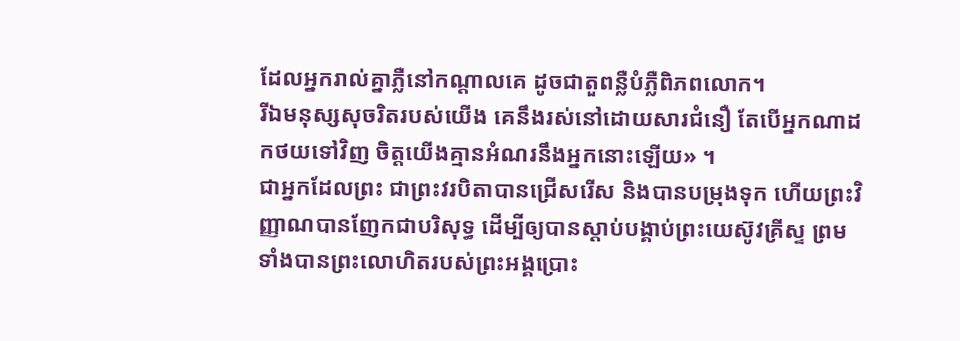ដែលអ្នករាល់គ្នាភ្លឺនៅកណ្ដាលគេ ដូចជាតួពន្លឺបំភ្លឺពិភពលោក។
រីឯមនុស្សសុចរិតរបស់យើង គេនឹងរស់នៅដោយសារជំនឿ តែបើអ្នកណាដកថយទៅវិញ ចិត្តយើងគ្មានអំណរនឹងអ្នកនោះឡើយ» ។
ជាអ្នកដែលព្រះ ជាព្រះវរបិតាបានជ្រើសរើស និងបានបម្រុងទុក ហើយព្រះវិញ្ញាណបានញែកជាបរិសុទ្ធ ដើម្បីឲ្យបានស្តាប់បង្គាប់ព្រះយេស៊ូវគ្រីស្ទ ព្រមទាំងបានព្រះលោហិតរបស់ព្រះអង្គប្រោះ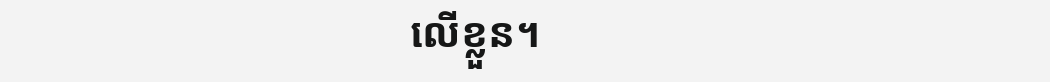លើខ្លួន។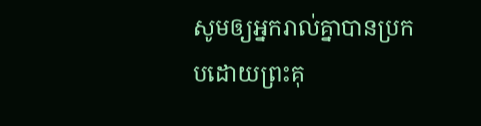សូមឲ្យអ្នករាល់គ្នាបានប្រកបដោយព្រះគុ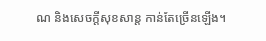ណ និងសេចក្តីសុខសាន្ត កាន់តែច្រើនឡើង។